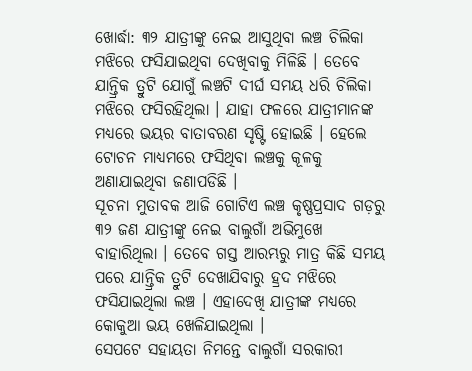ଖୋର୍ଦ୍ଧା: ୩୨ ଯାତ୍ରୀଙ୍କୁ ନେଇ ଆସୁଥିବା ଲଞ୍ଚ ଚିଲିକା ମଝିରେ ଫସିଯାଇଥିବା ଦେଖିବାକୁ ମିଳିଛି । ତେବେ ଯାନ୍ତ୍ରିକ ତ୍ରୁଟି ଯୋଗୁଁ ଲଞ୍ଚଟି ଦୀର୍ଘ ସମୟ ଧରି ଚିଲିକା ମଝିରେ ଫସିରହିଥିଲା । ଯାହା ଫଳରେ ଯାତ୍ରୀମାନଙ୍କ ମଧ୍ୟରେ ଭୟର ବାତାବରଣ ସୃଷ୍ଟି ହୋଇଛି । ହେଲେ ଟୋଚନ ମାଧ୍ୟମରେ ଫସିଥିବା ଲଞ୍ଚକୁ କୂଳକୁ ଅଣାଯାଇଥିବା ଜଣାପଡିଛି ।
ସୂଚନା ମୁତାବକ ଆଜି ଗୋଟିଏ ଲଞ୍ଚ କୃଷ୍ଣପ୍ରସାଦ ଗଡ଼ରୁ ୩୨ ଜଣ ଯାତ୍ରୀଙ୍କୁ ନେଇ ବାଲୁଗାଁ ଅଭିମୁଖେ ବାହାରିଥିଲା । ତେବେ ଗସ୍ତ ଆରମ୍ଭରୁ ମାତ୍ର କିଛି ସମୟ ପରେ ଯାନ୍ତ୍ରିକ ତ୍ରୁଟି ଦେଖାଯିବାରୁ ହ୍ରଦ ମଝିରେ ଫସିଯାଇଥିଲା ଲଞ୍ଚ । ଏହାଦେଖି ଯାତ୍ରୀଙ୍କ ମଧ୍ୟରେ କୋକୁଆ ଭୟ ଖେଳିଯାଇଥିଲା ।
ସେପଟେ ସହାୟତା ନିମନ୍ତେ ବାଲୁଗାଁ ସରକାରୀ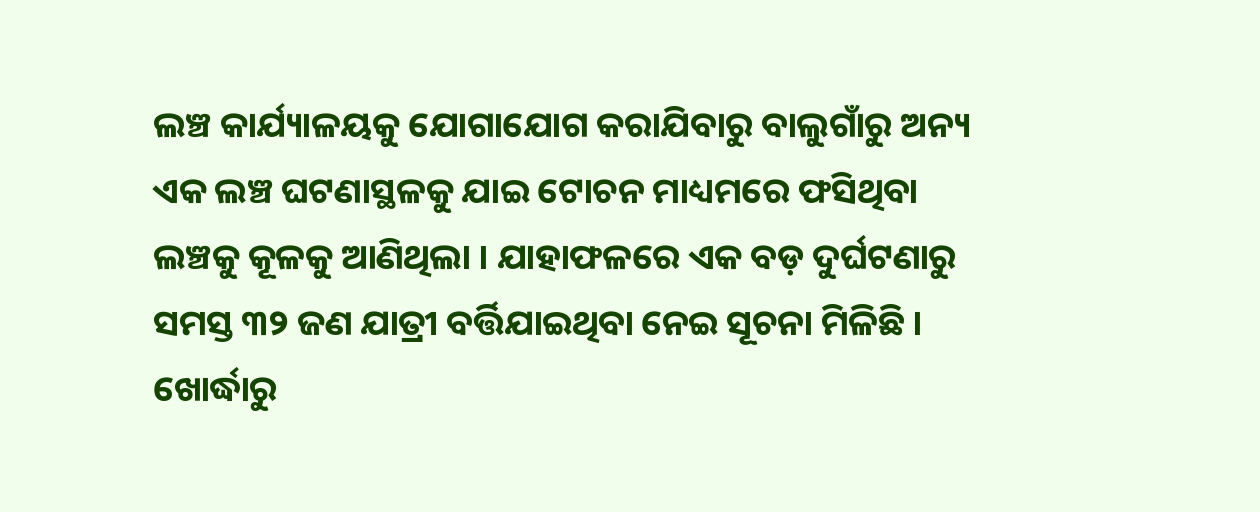ଲଞ୍ଚ କାର୍ଯ୍ୟାଳୟକୁ ଯୋଗାଯୋଗ କରାଯିବାରୁ ବାଲୁଗାଁରୁ ଅନ୍ୟ ଏକ ଲଞ୍ଚ ଘଟଣାସ୍ଥଳକୁ ଯାଇ ଟୋଚନ ମାଧ୍ୟମରେ ଫସିଥିବା ଲଞ୍ଚକୁ କୂଳକୁ ଆଣିଥିଲା । ଯାହାଫଳରେ ଏକ ବଡ଼ ଦୁର୍ଘଟଣାରୁ ସମସ୍ତ ୩୨ ଜଣ ଯାତ୍ରୀ ବର୍ତ୍ତିଯାଇଥିବା ନେଇ ସୂଚନା ମିଳିଛି ।
ଖୋର୍ଦ୍ଧାରୁ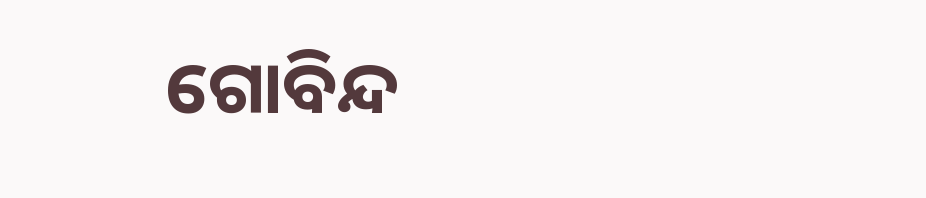ଗୋବିନ୍ଦ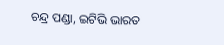ଚନ୍ଦ୍ର ପଣ୍ଡା, ଇଟିଭି ଭାରତ